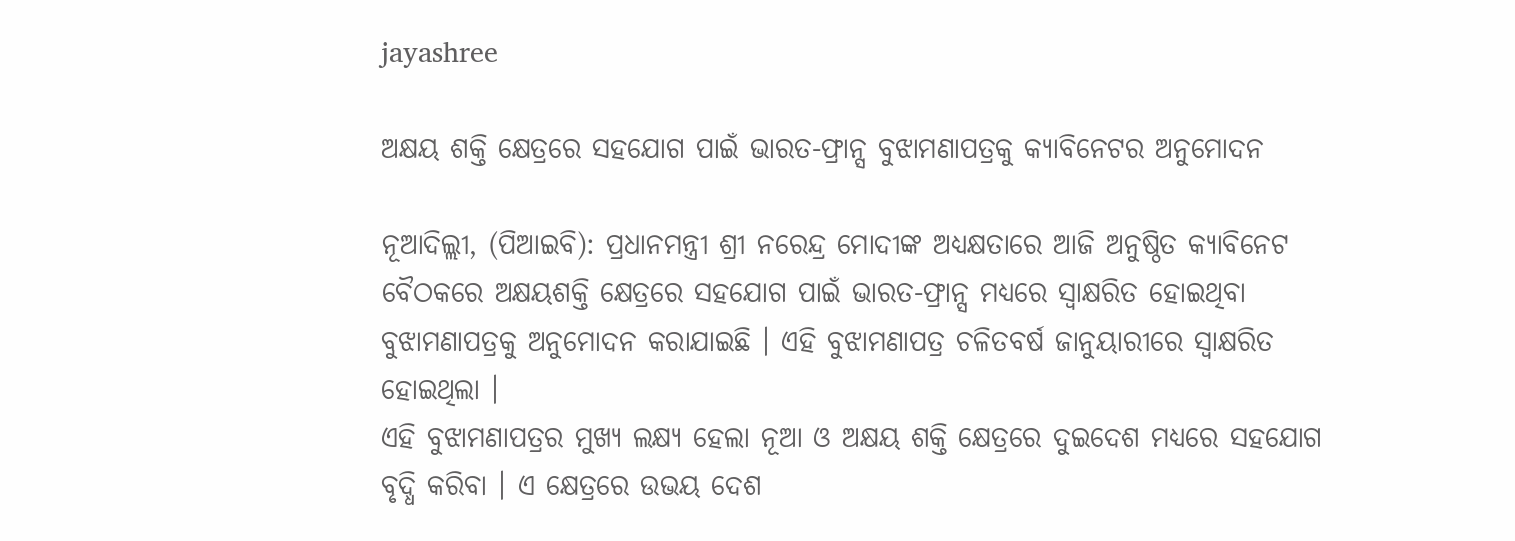jayashree

ଅକ୍ଷୟ ଶକ୍ତି କ୍ଷେତ୍ରରେ ସହଯୋଗ ପାଇଁ ଭାରତ-ଫ୍ରାନ୍ସ ବୁଝାମଣାପତ୍ରକୁ କ୍ୟାବିନେଟର ଅନୁମୋଦନ

ନୂଆଦିଲ୍ଲୀ, (ପିଆଇବି): ପ୍ରଧାନମନ୍ତ୍ରୀ ଶ୍ରୀ ନରେନ୍ଦ୍ର ମୋଦୀଙ୍କ ଅଧ୍ୟକ୍ଷତାରେ ଆଜି ଅନୁଷ୍ଠିତ କ୍ୟାବିନେଟ ବୈଠକରେ ଅକ୍ଷୟଶକ୍ତି କ୍ଷେତ୍ରରେ ସହଯୋଗ ପାଇଁ ଭାରତ-ଫ୍ରାନ୍ସ ମଧ୍ୟରେ ସ୍ୱାକ୍ଷରିତ ହୋଇଥିବା ବୁଝାମଣାପତ୍ରକୁ ଅନୁମୋଦନ କରାଯାଇଛି । ଏହି ବୁଝାମଣାପତ୍ର ଚଳିତବର୍ଷ ଜାନୁୟାରୀରେ ସ୍ୱାକ୍ଷରିତ ହୋଇଥିଲା ।
ଏହି ବୁଝାମଣାପତ୍ରର ମୁଖ୍ୟ ଲକ୍ଷ୍ୟ ହେଲା ନୂଆ ଓ ଅକ୍ଷୟ ଶକ୍ତି କ୍ଷେତ୍ରରେ ଦୁଇଦେଶ ମଧ୍ୟରେ ସହଯୋଗ ବୃଦ୍ଧି କରିବା । ଏ କ୍ଷେତ୍ରରେ ଉଭୟ ଦେଶ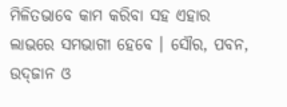ମିଳିତଭାବେ କାମ କରିବା ସହ ଏହାର ଲାଭରେ ସମଭାଗୀ ହେବେ । ସୌର, ପବନ, ଉଦ୍‍ଜାନ ଓ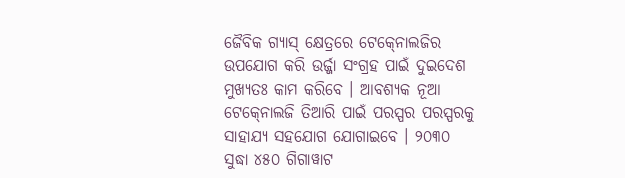ଜୈବିକ ଗ୍ୟାସ୍‍ କ୍ଷେତ୍ରରେ ଟେକ୍‍ନୋଲଜିର ଉପଯୋଗ କରି ଉର୍ଜ୍ଜା ସଂଗ୍ରହ ପାଇଁ ଦୁଇଦେଶ ମୁଖ୍ୟତଃ କାମ କରିବେ । ଆବଶ୍ୟକ ନୂଆ ଟେକ୍‍ନୋଲଜି ତିଆରି ପାଇଁ ପରସ୍ପର ପରସ୍ପରକୁ ସାହାଯ୍ୟ ସହଯୋଗ ଯୋଗାଇବେ । ୨୦୩୦ ସୁଦ୍ଧା ୪୫୦ ଗିଗାୱାଟ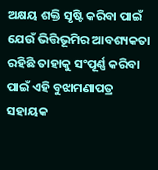ଅକ୍ଷୟ ଶକ୍ତି ସୃଷ୍ଟି କରିବା ପାଇଁ ଯେଉଁ ଭିତ୍ତିଭୂମିର ଆବଶ୍ୟକତା ରହିଛି ତାହାକୁ ସଂପୂର୍ଣ୍ଣ କରିବା ପାଇଁ ଏହି ବୁଝାମଣାପତ୍ର ସହାୟକ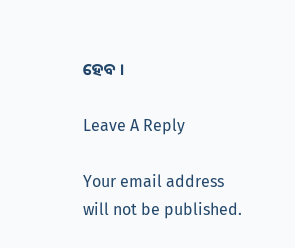ହେବ ।

Leave A Reply

Your email address will not be published.